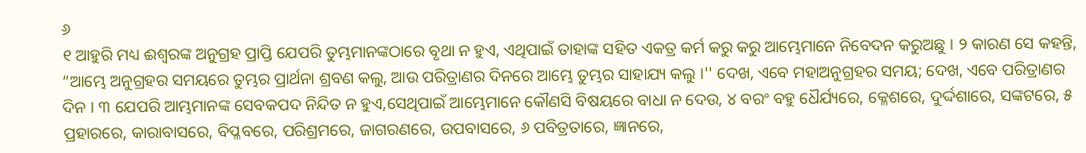୬
୧ ଆହୁରି ମଧ୍ୟ ଈଶ୍ୱରଙ୍କ ଅନୁଗ୍ରହ ପ୍ରାପ୍ତି ଯେପରି ତୁମ୍ଭମାନଙ୍କଠାରେ ବୃଥା ନ ହୁଏ, ଏଥିପାଇଁ ତାହାଙ୍କ ସହିତ ଏକତ୍ର କର୍ମ କରୁ କରୁ ଆମ୍ଭେମାନେ ନିବେଦନ କରୁଅଛୁ । ୨ କାରଣ ସେ କହନ୍ତି, “ଆମ୍ଭେ ଅନୁଗ୍ରହର ସମୟରେ ତୁମ୍ଭର ପ୍ରାର୍ଥନା ଶ୍ରବଣ କଲୁ, ଆଉ ପରିତ୍ରାଣର ଦିନରେ ଆମ୍ଭେ ତୁମ୍ଭର ସାହାଯ୍ୟ କଲୁ ।'' ଦେଖ, ଏବେ ମହାଅନୁଗ୍ରହର ସମୟ; ଦେଖ, ଏବେ ପରିତ୍ରାଣର ଦିନ । ୩ ଯେପରି ଆମ୍ଭମାନଙ୍କ ସେବକପଦ ନିନ୍ଦିତ ନ ହୁଏ,ସେଥିପାଇଁ ଆମ୍ଭେମାନେ କୌଣସି ବିଷୟରେ ବାଧା ନ ଦେଉ, ୪ ବରଂ ବହୁ ଧୈର୍ଯ୍ୟରେ, କ୍ଳେଶରେ, ଦୁର୍ଦ୍ଦଶାରେ, ସଙ୍କଟରେ, ୫ ପ୍ରହାରରେ, କାରାବାସରେ, ବିପ୍ଳବରେ, ପରିଶ୍ରମରେ, ଜାଗରଣରେ, ଉପବାସରେ, ୬ ପବିତ୍ରତାରେ, ଜ୍ଞାନରେ,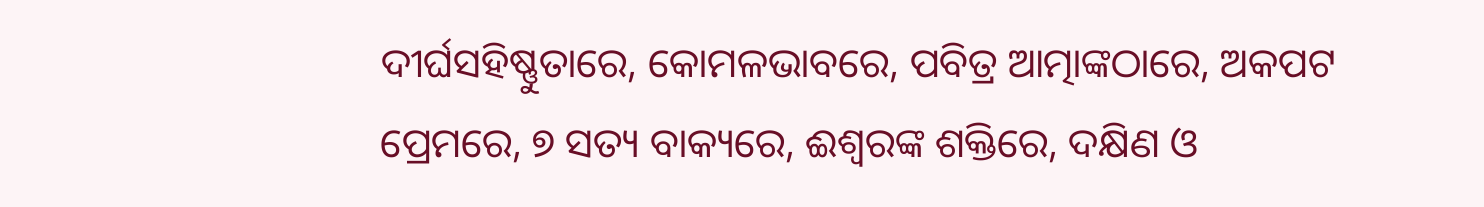ଦୀର୍ଘସହିଷ୍ଣୁତାରେ, କୋମଳଭାବରେ, ପବିତ୍ର ଆତ୍ମାଙ୍କଠାରେ, ଅକପଟ ପ୍ରେମରେ, ୭ ସତ୍ୟ ବାକ୍ୟରେ, ଈଶ୍ୱରଙ୍କ ଶକ୍ତିରେ, ଦକ୍ଷିଣ ଓ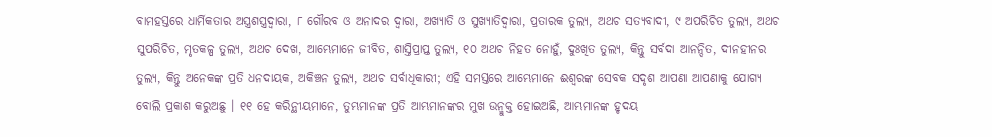ବାମହସ୍ତରେ ଧାର୍ମିକତାର ଅସ୍ତ୍ରଶସ୍ତ୍ରଦ୍ୱାରା, ୮ ଗୌରବ ଓ ଅନାଦର ଦ୍ୱାରା, ଅଖ୍ୟାତି ଓ ସୁଖ୍ୟାତିଦ୍ୱାରା, ପ୍ରତାରକ ତୁଲ୍ୟ, ଅଥଚ ସତ୍ୟବାଦୀ, ୯ ଅପରିଚିତ ତୁଲ୍ୟ, ଅଥଚ ସୁପରିଚିତ, ମୃତକଳ୍ପ ତୁଲ୍ୟ, ଅଥଚ ଦେଖ, ଆମ୍ଭେମାନେ ଜୀବିତ, ଶାସ୍ତିପ୍ରାପ୍ତ ତୁଲ୍ୟ, ୧୦ ଅଥଚ ନିହତ ନୋହୁଁ, ଦୁଃଖିତ ତୁଲ୍ୟ, କିନ୍ତୁ ସର୍ବଦା ଆନନ୍ଦିତ, ଦୀନହୀନର ତୁଲ୍ୟ, କିନ୍ତୁ ଅନେକଙ୍କ ପ୍ରତି ଧନଦାୟକ, ଅକିଞ୍ଚନ ତୁଲ୍ୟ, ଅଥଚ ସର୍ବାଧିକାରୀ; ଏହି ସମସ୍ତରେ ଆମ୍ଭେମାନେ ଈଶ୍ୱରଙ୍କ ସେବକ ସଦୃଶ ଆପଣା ଆପଣାକୁ ଯୋଗ୍ୟ ବୋଲି ପ୍ରକାଶ କରୁଅଛୁ । ୧୧ ହେ କରିନ୍ଥୀୟମାନେ, ତୁମ୍ଭମାନଙ୍କ ପ୍ରତି ଆମ୍ଭମାନଙ୍କର ମୁଖ ଉନ୍ମୁକ୍ତ ହୋଇଅଛି, ଆମ୍ଭମାନଙ୍କ ହୃଦୟ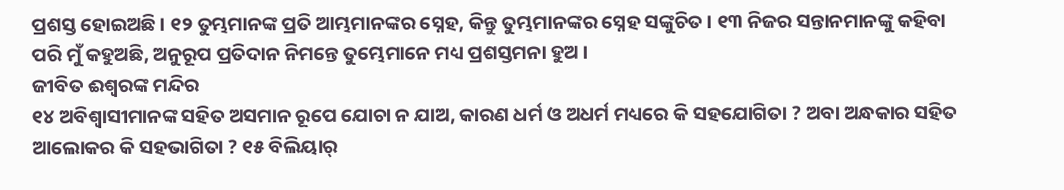ପ୍ରଶସ୍ତ ହୋଇଅଛି । ୧୨ ତୁମ୍ଭମାନଙ୍କ ପ୍ରତି ଆମ୍ଭମାନଙ୍କର ସ୍ନେହ, କିନ୍ତୁ ତୁମ୍ଭମାନଙ୍କର ସ୍ନେହ ସଙ୍କୁଚିତ । ୧୩ ନିଜର ସନ୍ତାନମାନଙ୍କୁ କହିବା ପରି ମୁଁ କହୁଅଛି, ଅନୁରୂପ ପ୍ରତିଦାନ ନିମନ୍ତେ ତୁମ୍ଭେମାନେ ମଧ୍ୟ ପ୍ରଶସ୍ତମନା ହୁଅ ।
ଜୀବିତ ଈଶ୍ୱରଙ୍କ ମନ୍ଦିର
୧୪ ଅବିଶ୍ୱାସୀମାନଙ୍କ ସହିତ ଅସମାନ ରୂପେ ଯୋଚା ନ ଯାଅ, କାରଣ ଧର୍ମ ଓ ଅଧର୍ମ ମଧ୍ୟରେ କି ସହଯୋଗିତା ? ଅବା ଅନ୍ଧକାର ସହିତ ଆଲୋକର କି ସହଭାଗିତା ? ୧୫ ବିଲିୟାର୍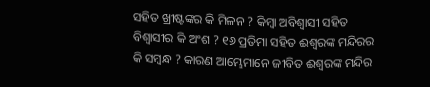ସହିତ ଖ୍ରୀଷ୍ଟଙ୍କର କି ମିଳନ ? କିମ୍ବା ଅବିଶ୍ୱାସୀ ସହିତ ବିଶ୍ୱାସୀର କି ଅଂଶ ? ୧୬ ପ୍ରତିମା ସହିତ ଈଶ୍ୱରଙ୍କ ମନ୍ଦିରର କି ସମ୍ବନ୍ଧ ? କାରଣ ଆମ୍ଭେମାନେ ଜୀବିତ ଈଶ୍ୱରଙ୍କ ମନ୍ଦିର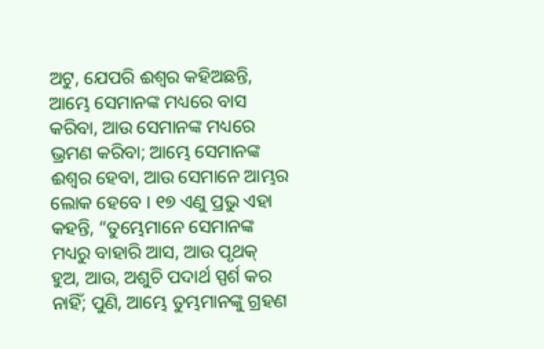ଅଟୁ, ଯେପରି ଈଶ୍ୱର କହିଅଛନ୍ତି, ଆମ୍ଭେ ସେମାନଙ୍କ ମଧ୍ୟରେ ବାସ କରିବା, ଆଉ ସେମାନଙ୍କ ମଧ୍ୟରେ ଭ୍ରମଣ କରିବା; ଆମ୍ଭେ ସେମାନଙ୍କ ଈଶ୍ୱର ହେବା, ଆଉ ସେମାନେ ଆମ୍ଭର ଲୋକ ହେବେ । ୧୭ ଏଣୁ ପ୍ରଭୁ ଏହା କହନ୍ତି, “ତୁମ୍ଭେମାନେ ସେମାନଙ୍କ ମଧ୍ୟରୁ ବାହାରି ଆସ, ଆଉ ପୃଥକ୍ ହୁଅ, ଆଉ, ଅଶୁଚି ପଦାର୍ଥ ସ୍ପର୍ଶ କର ନାହିଁ; ପୁଣି, ଆମ୍ଭେ ତୁମ୍ଭମାନଙ୍କୁ ଗ୍ରହଣ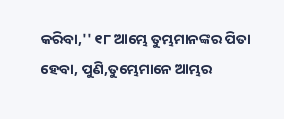କରିବା,'' ୧୮ ଆମ୍ଭେ ତୁମ୍ଭମାନଙ୍କର ପିତା ହେବା, ପୁଣି,ତୁମ୍ଭେମାନେ ଆମ୍ଭର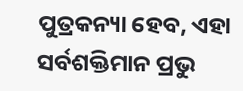ପୁତ୍ରକନ୍ୟା ହେବ, ଏହା ସର୍ବଶକ୍ତିମାନ ପ୍ରଭୁ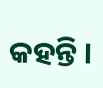କହନ୍ତି ।